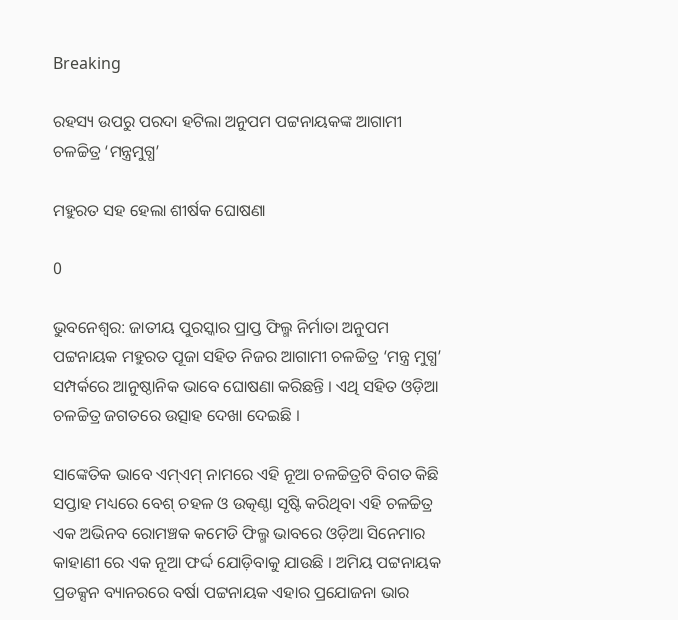Breaking

ରହସ୍ୟ ଉପରୁ ପରଦା ହଟିଲା ଅନୁପମ ପଟ୍ଟନାୟକଙ୍କ ଆଗାମୀ ଚଳଚ୍ଚିତ୍ର ‘ମନ୍ତ୍ରମୁଗ୍ଧ’

ମହୁରତ ସହ ହେଲା ଶୀର୍ଷକ ଘୋଷଣା

0

ଭୁବନେଶ୍ୱର: ଜାତୀୟ ପୁରସ୍କାର ପ୍ରାପ୍ତ ଫିଲ୍ମ ନିର୍ମାତା ଅନୁପମ ପଟ୍ଟନାୟକ ମହୁରତ ପୂଜା ସହିତ ନିଜର ଆଗାମୀ ଚଳଚ୍ଚିତ୍ର ‘ମନ୍ତ୍ର ମୁଗ୍ଧ’ ସମ୍ପର୍କରେ ଆନୁଷ୍ଠାନିକ ଭାବେ ଘୋଷଣା କରିଛନ୍ତି । ଏଥି ସହିତ ଓଡ଼ିଆ ଚଳଚ୍ଚିତ୍ର ଜଗତରେ ଉତ୍ସାହ ଦେଖା ଦେଇଛି ।

ସାଙ୍କେତିକ ଭାବେ ଏମ୍ଏମ୍ ନାମରେ ଏହି ନୂଆ ଚଳଚ୍ଚିତ୍ରଟି ବିଗତ କିଛି ସପ୍ତାହ ମଧ୍ୟରେ ବେଶ୍ ଚହଳ ଓ ଉତ୍କଣ୍ଠା ସୃଷ୍ଟି କରିଥିବା ଏହି ଚଳଚ୍ଚିତ୍ର ଏକ ଅଭିନବ ରୋମଞ୍ଚକ କମେଡି ଫିଲ୍ମ ଭାବରେ ଓଡ଼ିଆ ସିନେମାର କାହାଣୀ ରେ ଏକ ନୂଆ ଫର୍ଦ୍ଦ ଯୋଡ଼ିବାକୁ ଯାଉଛି । ଅମିୟ ପଟ୍ଟନାୟକ ପ୍ରଡକ୍ସନ ବ୍ୟାନରରେ ବର୍ଷା ପଟ୍ଟନାୟକ ଏହାର ପ୍ରଯୋଜନା ଭାର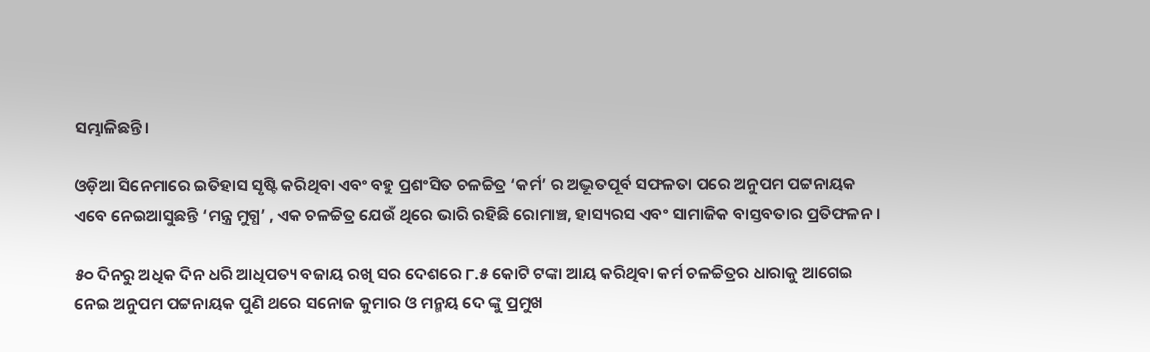ସମ୍ଭାଳିଛନ୍ତି।

ଓଡ଼ିଆ ସିନେମାରେ ଇତିହାସ ସୃଷ୍ଟି କରିଥିବା ଏବଂ ବହୁ ପ୍ରଶଂସିତ ଚଳଚ୍ଚିତ୍ର ‘କର୍ମ’ ର ଅଦ୍ଭୂତପୂର୍ବ ସଫଳତା ପରେ ଅନୁପମ ପଟ୍ଟନାୟକ ଏବେ ନେଇଆସୁଛନ୍ତି ‘ମନ୍ତ୍ର ମୁଗ୍ଧ’ , ଏକ ଚଳଚ୍ଚିତ୍ର ଯେଉଁ ଥିରେ ଭାରି ରହିଛି ରୋମାଞ୍ଚ, ହାସ୍ୟରସ ଏବଂ ସାମାଜିକ ବାସ୍ତବତାର ପ୍ରତିଫଳନ ।

୫୦ ଦିନରୁ ଅଧିକ ଦିନ ଧରି ଆଧିପତ୍ୟ ବଜାୟ ରଖି ସର ଦେଶରେ ୮.୫ କୋଟି ଟଙ୍କା ଆୟ କରିଥିବା କର୍ମ ଚଳଚ୍ଚିତ୍ରର ଧାରାକୁ ଆଗେଇ ନେଇ ଅନୁପମ ପଟ୍ଟନାୟକ ପୁଣି ଥରେ ସନୋଜ କୁମାର ଓ ମନ୍ମୟ ଦେ ଙ୍କୁ ପ୍ରମୁଖ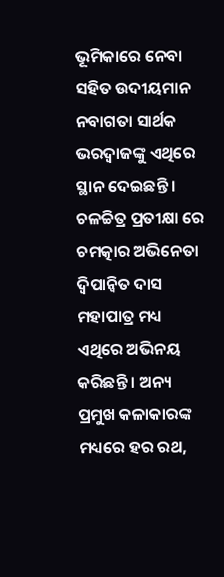ଭୂମିକାରେ ନେବା ସହିତ ଉଦୀୟମାନ ନବାଗତା ସାର୍ଥକ ଭରଦ୍ୱାଜଙ୍କୁ ଏଥିରେ ସ୍ଥାନ ଦେଇଛନ୍ତି । ଚଳଚ୍ଚିତ୍ର ପ୍ରତୀକ୍ଷା ରେ ଚମତ୍କାର ଅଭିନେତା ଦ୍ଵିପାନ୍ଵିତ ଦାସ ମହାପାତ୍ର ମଧ୍ୟ ଏଥିରେ ଅଭିନୟ କରିଛନ୍ତି । ଅନ୍ୟ ପ୍ରମୁଖ କଳାକାରଙ୍କ ମଧ୍ୟରେ ହର ରଥ,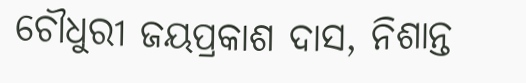ଚୌଧୁରୀ ଜୟପ୍ରକାଶ ଦାସ, ନିଶାନ୍ତ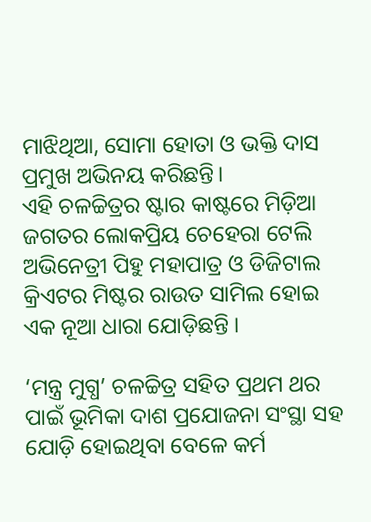ମାଝିଥିଆ, ସୋମା ହୋତା ଓ ଭକ୍ତି ଦାସ ପ୍ରମୁଖ ଅଭିନୟ କରିଛନ୍ତି।
ଏହି ଚଳଚ୍ଚିତ୍ରର ଷ୍ଟାର କାଷ୍ଟରେ ମିଡ଼ିଆ ଜଗତର ଲୋକପ୍ରିୟ ଚେହେରା ଟେଲି ଅଭିନେତ୍ରୀ ପିହୁ ମହାପାତ୍ର ଓ ଡିଜିଟାଲ କ୍ରିଏଟର ମିଷ୍ଟର ରାଉତ ସାମିଲ ହୋଇ ଏକ ନୂଆ ଧାରା ଯୋଡ଼ିଛନ୍ତି ।

‘ମନ୍ତ୍ର ମୁଗ୍ଧ’ ଚଳଚ୍ଚିତ୍ର ସହିତ ପ୍ରଥମ ଥର ପାଇଁ ଭୂମିକା ଦାଶ ପ୍ରଯୋଜନା ସଂସ୍ଥା ସହ ଯୋଡ଼ି ହୋଇଥିବା ବେଳେ କର୍ମ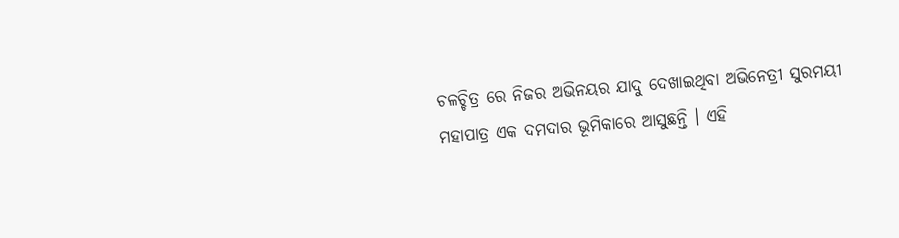ଚଳଚ୍ଚିତ୍ର ରେ ନିଜର ଅଭିନୟର ଯାଦୁ ଦେଖାଇଥିବା ଅଭିନେତ୍ରୀ ସୁରମୟୀ ମହାପାତ୍ର ଏକ ଦମଦାର ଭୂମିକାରେ ଆସୁଛନ୍ତି । ଏହି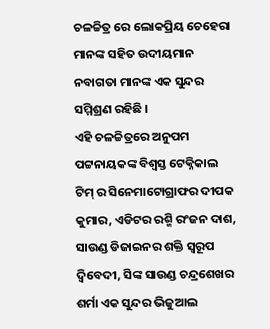ଚଳଚ୍ଚିତ୍ର ରେ ଲୋକପ୍ରିୟ ଚେହେରା ମାନଙ୍କ ସହିତ ଉଦୀୟମାନ ନବାଗତା ମାନଙ୍କ ଏକ ସୁନ୍ଦର ସମ୍ମିଶ୍ରଣ ରହିଛି ।
ଏହି ଚଳଚ୍ଚିତ୍ରରେ ଅନୁପମ ପଟ୍ଟନାୟକଙ୍କ ବିଶ୍ଵସ୍ତ ଟେକ୍ନିକାଲ ଟିମ୍ ର ସିନେମାଟୋଗ୍ରାଫର ଦୀପକ କୁମାର, ଏଡିଟର ରଶ୍ମି ରଂଜନ ଦାଶ, ସାଉଣ୍ଡ ଡିଜାଇନର ଶକ୍ତି ସ୍ୱରୂପ ଦ୍ବିବେଦୀ, ସିଙ୍କ ସାଉଣ୍ଡ ଚନ୍ଦ୍ରଶେଖର ଶର୍ମା ଏକ ସୁନ୍ଦର ଭିଜୁଆଲ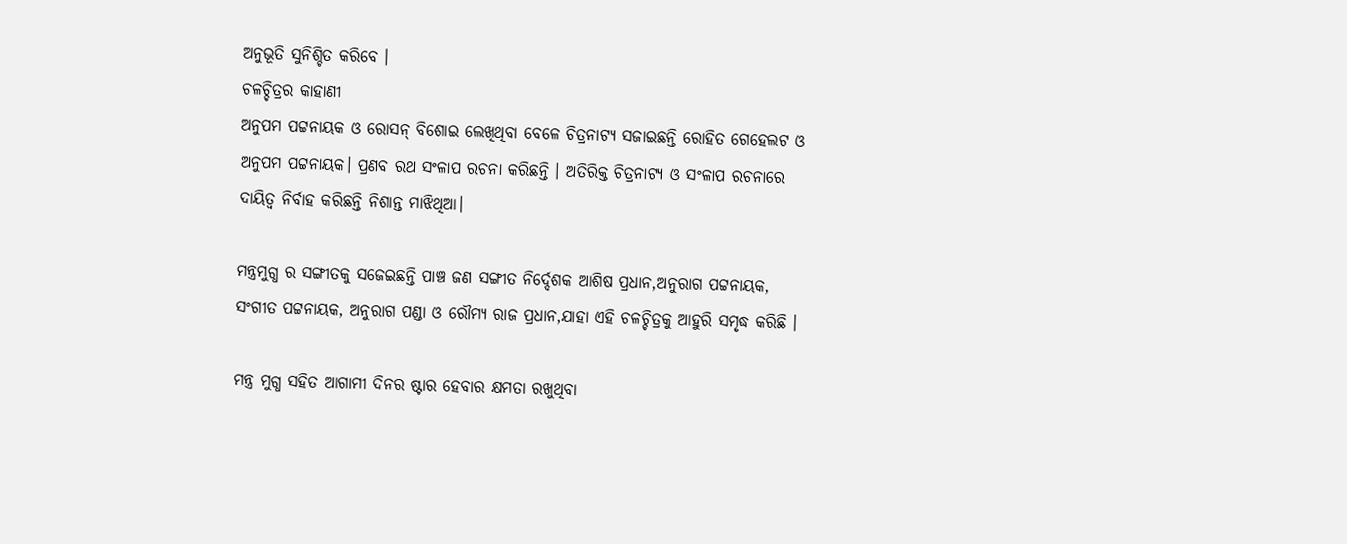ଅନୁଭୂତି ସୁନିଶ୍ଚିତ କରିବେ ।
ଚଳଚ୍ଚିତ୍ରର କାହାଣୀ
ଅନୁପମ ପଟ୍ଟନାୟକ ଓ ରୋସନ୍ ବିଶୋଇ ଲେଖିଥିବା ବେଳେ ଚିତ୍ରନାଟ୍ୟ ସଜାଇଛନ୍ତି ରୋହିତ ଗେହେଲଟ ଓ ଅନୁପମ ପଟ୍ଟନାୟକ। ପ୍ରଣବ ରଥ ସଂଳାପ ରଚନା କରିଛନ୍ତି । ଅତିରିକ୍ତ ଚିତ୍ରନାଟ୍ୟ ଓ ସଂଳାପ ରଚନାରେ ଦାୟିତ୍ଵ ନିର୍ବାହ କରିଛନ୍ତି ନିଶାନ୍ତ ମାଝିଥିଆ।

ମନ୍ତ୍ରମୁଗ୍ଧ ର ସଙ୍ଗୀତକୁ ସଜେଇଛନ୍ତି ପାଞ୍ଚ ଜଣ ସଙ୍ଗୀତ ନିର୍ଦ୍ଦେଶକ ଆଶିଷ ପ୍ରଧାନ,ଅନୁରାଗ ପଟ୍ଟନାୟକ, ସଂଗୀତ ପଟ୍ଟନାୟକ, ଅନୁରାଗ ପଣ୍ଡା ଓ ରୌମ୍ୟ ରାଜ ପ୍ରଧାନ,ଯାହା ଏହି ଚଳଚ୍ଚିତ୍ରକୁ ଆହୁରି ସମୃଦ୍ଧ କରିଛି ।

ମନ୍ତ୍ର ମୁଗ୍ଧ ସହିତ ଆଗାମୀ ଦିନର ଷ୍ଟାର ହେବାର କ୍ଷମତା ରଖୁଥିବା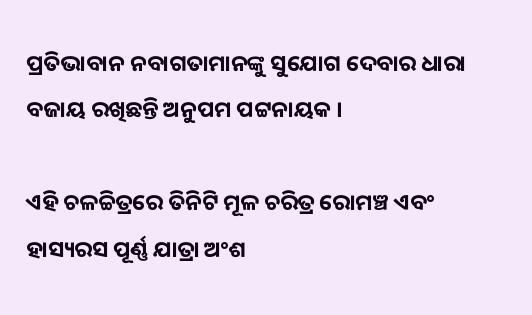ପ୍ରତିଭାବାନ ନବାଗତାମାନଙ୍କୁ ସୁଯୋଗ ଦେବାର ଧାରା ବଜାୟ ରଖିଛନ୍ତି ଅନୁପମ ପଟ୍ଟନାୟକ ।

ଏହି ଚଳଚ୍ଚିତ୍ରରେ ତିନିଟି ମୂଳ ଚରିତ୍ର ରୋମଞ୍ଚ ଏବଂ ହାସ୍ୟରସ ପୂର୍ଣ୍ଣ ଯାତ୍ରା ଅଂଶ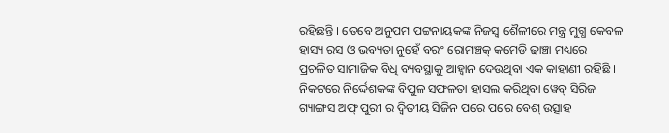ରହିଛନ୍ତି । ତେବେ ଅନୁପମ ପଟ୍ଟନାୟକଙ୍କ ନିଜସ୍ଵ ଶୈଳୀରେ ମନ୍ତ୍ର ମୁଗ୍ଧ କେବଳ ହାସ୍ୟ ରସ ଓ ଭବ୍ୟତା ନୁହେଁ ବରଂ ରୋମଞ୍ଚକ୍ କମେଡି ଢାଞ୍ଚା ମଧ୍ୟରେ ପ୍ରଚଳିତ ସାମାଜିକ ବିଧି ବ୍ୟବସ୍ଥାକୁ ଆହ୍ବାନ ଦେଉଥିବା ଏକ କାହାଣୀ ରହିଛି ।
ନିକଟରେ ନିର୍ଦ୍ଦେଶକଙ୍କ ବିପୁଳ ସଫଳତା ହାସଲ କରିଥିବା ୱେବ୍ ସିରିଜ ଗ୍ୟାଙ୍ଗସ ଅଫ୍ ପୁରୀ ର ଦ୍ଵିତୀୟ ସିଜିନ ପରେ ପରେ ବେଶ୍ ଉତ୍ସାହ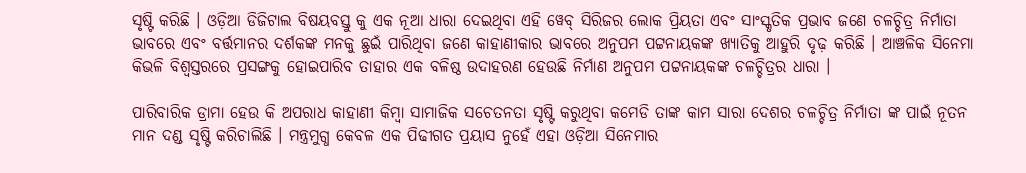ସୃଷ୍ଟି କରିଛି । ଓଡ଼ିଆ ଡିଜିଟାଲ ବିଷୟବସ୍ତୁ କୁ ଏକ ନୂଆ ଧାରା ଦେଇଥିବା ଏହି ୱେବ୍ ସିରିଜର ଲୋକ ପ୍ରିୟତା ଏବଂ ସାଂସ୍କୃତିକ ପ୍ରଭାବ ଜଣେ ଚଳଚ୍ଚିତ୍ର ନିର୍ମାତା ଭାବରେ ଏବଂ ବର୍ତ୍ତମାନର ଦର୍ଶକଙ୍କ ମନକୁ ଛୁଇଁ ପାରିଥିବା ଜଣେ କାହାଣୀକାର ଭାବରେ ଅନୁପମ ପଟ୍ଟନାୟକଙ୍କ ଖ୍ୟାତିକୁ ଆହୁରି ଦୃଢ଼ କରିଛି । ଆଞ୍ଚଳିକ ସିନେମା କିଭଳି ବିଶ୍ଵସ୍ତରରେ ପ୍ରସଙ୍ଗକୁ ହୋଇପାରିବ ତାହାର ଏକ ବଳିଷ୍ଠ ଉଦାହରଣ ହେଉଛି ନିର୍ମାଣ ଅନୁପମ ପଟ୍ଟନାୟକଙ୍କ ଚଳଚ୍ଚିତ୍ରର ଧାରା ।

ପାରିବାରିକ ଡ୍ରାମା ହେଉ କି ଅପରାଧ କାହାଣୀ କିମ୍ବା ସାମାଜିକ ସଚେତନତା ସୃଷ୍ଟି କରୁଥିବା କମେଡି ତାଙ୍କ କାମ ସାରା ଦେଶର ଚଳଚ୍ଚିତ୍ର ନିର୍ମାତା ଙ୍କ ପାଇଁ ନୂତନ ମାନ ଦଣ୍ଡ ସୃଷ୍ଟି କରିଚାଲିଛି । ମନ୍ତ୍ରମୁଗ୍ଧ କେବଳ ଏକ ପିଢୀଗତ ପ୍ରୟାସ ନୁହେଁ ଏହା ଓଡ଼ିଆ ସିନେମାର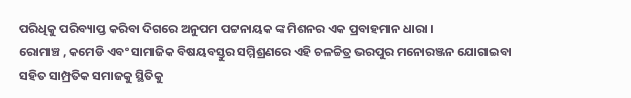ପରିଧିକୁ ପରିବ୍ୟାପ୍ତ କରିବା ଦିଗରେ ଅନୁପମ ପଟ୍ଟନାୟକ ଙ୍କ ମିଶନର ଏକ ପ୍ରବାହମାନ ଧାରା ।
ରୋମାଞ୍ଚ , କମେଡି ଏବଂ ସାମାଜିକ ବିଷୟବସ୍ତୁର ସମ୍ମିଶ୍ରଣରେ ଏହି ଚଳଚ୍ଚିତ୍ର ଭରପୁର ମନୋରଞ୍ଜନ ଯୋଗାଇବା ସହିତ ସାମ୍ପ୍ରତିକ ସମାଜକୁ ସ୍ଥିତିକୁ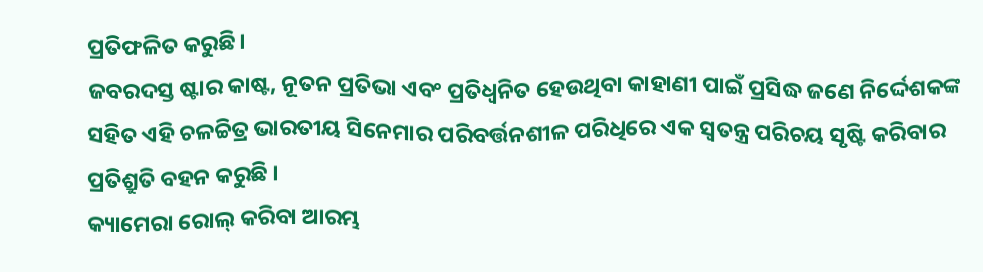ପ୍ରତିଫଳିତ କରୁଛି।
ଜବରଦସ୍ତ ଷ୍ଟାର କାଷ୍ଟ, ନୂତନ ପ୍ରତିଭା ଏବଂ ପ୍ରତିଧ୍ଵନିତ ହେଉଥିବା କାହାଣୀ ପାଇଁ ପ୍ରସିଦ୍ଧ ଜଣେ ନିର୍ଦ୍ଦେଶକଙ୍କ ସହିତ ଏହି ଚଳଚ୍ଚିତ୍ର ଭାରତୀୟ ସିନେମାର ପରିବର୍ତ୍ତନଶୀଳ ପରିଧିରେ ଏକ ସ୍ବତନ୍ତ୍ର ପରିଚୟ ସୃଷ୍ଟି କରିବାର ପ୍ରତିଶ୍ରୁତି ବହନ କରୁଛି ।
କ୍ୟାମେରା ରୋଲ୍ କରିବା ଆରମ୍ଭ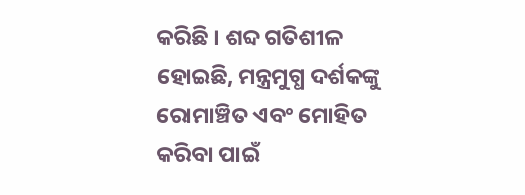କରିଛି । ଶବ୍ଦ ଗତିଶୀଳ ହୋଇଛି, ମନ୍ତ୍ରମୁଗ୍ଧ ଦର୍ଶକଙ୍କୁ ରୋମାଞ୍ଚିତ ଏବଂ ମୋହିତ କରିବା ପାଇଁ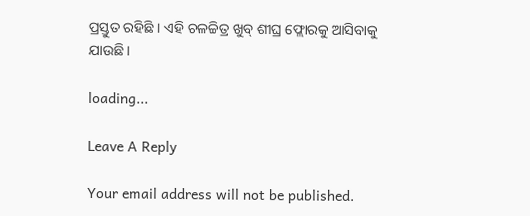ପ୍ରସ୍ତୁତ ରହିଛି । ଏହି ଚଳଚ୍ଚିତ୍ର ଖୁବ୍ ଶୀଘ୍ର ଫ୍ଲୋରକୁ ଆସିବାକୁ ଯାଉଛି।

loading...

Leave A Reply

Your email address will not be published.